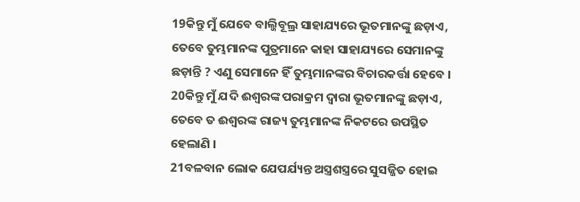19କିନ୍ତୁ ମୁଁ ଯେବେ ବାଲ୍ଜିବୂଲ୍ର ସାହାଯ୍ୟରେ ଭୂତମାନଙ୍କୁ ଛଡ଼ାଏ, ତେବେ ତୁମ୍ଭମାନଙ୍କ ପୁତ୍ରମାନେ କାହା ସାହାଯ୍ୟରେ ସେମାନଙ୍କୁ ଛଡ଼ାନ୍ତି ? ଏଣୁ ସେମାନେ ହିଁ ତୁମ୍ଭମାନଙ୍କର ବିଚାରକର୍ତ୍ତା ହେବେ ।
20କିନ୍ତୁ ମୁଁ ଯଦି ଈଶ୍ୱରଙ୍କ ପରାକ୍ରମ ଦ୍ୱାରା ଭୂତମାନଙ୍କୁ ଛଡ଼ାଏ, ତେବେ ତ ଈଶ୍ୱରଙ୍କ ରାଜ୍ୟ ତୁମ୍ଭମାନଙ୍କ ନିକଟରେ ଉପସ୍ଥିତ ହେଲାଣି ।
21ବଳବାନ ଲୋକ ଯେପର୍ଯ୍ୟନ୍ତ ଅସ୍ତ୍ରଶସ୍ତ୍ରରେ ସୁସଜ୍ଜିତ ହୋଇ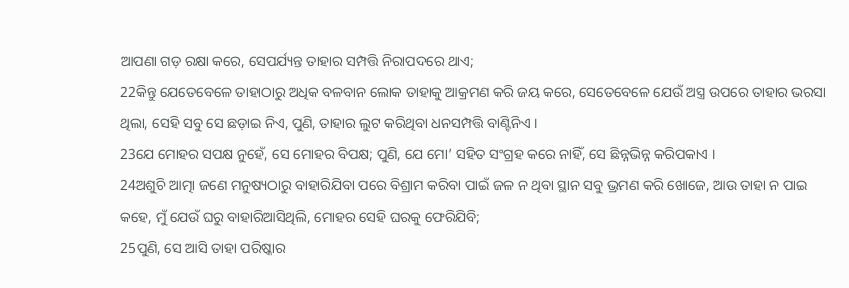ଆପଣା ଗଡ଼ ରକ୍ଷା କରେ, ସେପର୍ଯ୍ୟନ୍ତ ତାହାର ସମ୍ପତ୍ତି ନିରାପଦରେ ଥାଏ;
22କିନ୍ତୁ ଯେତେବେଳେ ତାହାଠାରୁ ଅଧିକ ବଳବାନ ଲୋକ ତାହାକୁ ଆକ୍ରମଣ କରି ଜୟ କରେ, ସେତେବେଳେ ଯେଉଁ ଅସ୍ତ୍ର ଉପରେ ତାହାର ଭରସା ଥିଲା, ସେହି ସବୁ ସେ ଛଡ଼ାଇ ନିଏ, ପୁଣି, ତାହାର ଲୁଟ କରିଥିବା ଧନସମ୍ପତ୍ତି ବାଣ୍ଟିନିଏ ।
23ଯେ ମୋହର ସପକ୍ଷ ନୁହେଁ, ସେ ମୋହର ବିପକ୍ଷ; ପୁଣି, ଯେ ମୋ’ ସହିତ ସଂଗ୍ରହ କରେ ନାହିଁ, ସେ ଛିନ୍ନଭିନ୍ନ କରିପକାଏ ।
24ଅଶୁଚି ଆତ୍ମା ଜଣେ ମନୁଷ୍ୟଠାରୁ ବାହାରିଯିବା ପରେ ବିଶ୍ରାମ କରିବା ପାଇଁ ଜଳ ନ ଥିବା ସ୍ଥାନ ସବୁ ଭ୍ରମଣ କରି ଖୋଜେ, ଆଉ ତାହା ନ ପାଇ କହେ, ମୁଁ ଯେଉଁ ଘରୁ ବାହାରିଆସିଥିଲି, ମୋହର ସେହି ଘରକୁ ଫେରିଯିବି;
25ପୁଣି, ସେ ଆସି ତାହା ପରିଷ୍କାର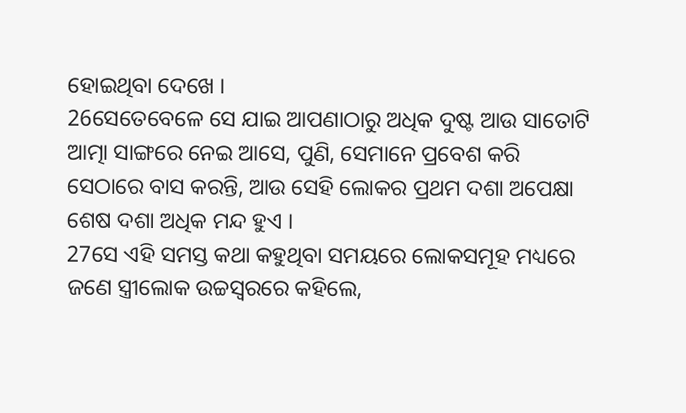ହୋଇଥିବା ଦେଖେ ।
26ସେତେବେଳେ ସେ ଯାଇ ଆପଣାଠାରୁ ଅଧିକ ଦୁଷ୍ଟ ଆଉ ସାତୋଟି ଆତ୍ମା ସାଙ୍ଗରେ ନେଇ ଆସେ, ପୁଣି, ସେମାନେ ପ୍ରବେଶ କରି ସେଠାରେ ବାସ କରନ୍ତି, ଆଉ ସେହି ଲୋକର ପ୍ରଥମ ଦଶା ଅପେକ୍ଷା ଶେଷ ଦଶା ଅଧିକ ମନ୍ଦ ହୁଏ ।
27ସେ ଏହି ସମସ୍ତ କଥା କହୁଥିବା ସମୟରେ ଲୋକସମୂହ ମଧ୍ୟରେ ଜଣେ ସ୍ତ୍ରୀଲୋକ ଉଚ୍ଚସ୍ୱରରେ କହିଲେ,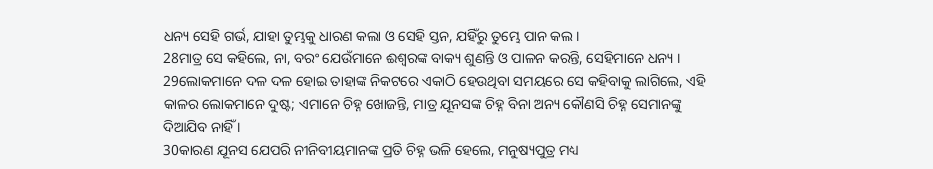ଧନ୍ୟ ସେହି ଗର୍ଭ, ଯାହା ତୁମ୍ଭକୁ ଧାରଣ କଲା ଓ ସେହି ସ୍ତନ, ଯହିଁରୁ ତୁମ୍ଭେ ପାନ କଲ ।
28ମାତ୍ର ସେ କହିଲେ, ନା, ବରଂ ଯେଉଁମାନେ ଈଶ୍ୱରଙ୍କ ବାକ୍ୟ ଶୁଣନ୍ତି ଓ ପାଳନ କରନ୍ତି, ସେହିମାନେ ଧନ୍ୟ ।
29ଲୋକମାନେ ଦଳ ଦଳ ହୋଇ ତାହାଙ୍କ ନିକଟରେ ଏକାଠି ହେଉଥିବା ସମୟରେ ସେ କହିବାକୁ ଲାଗିଲେ, ଏହି କାଳର ଲୋକମାନେ ଦୁଷ୍ଟ; ଏମାନେ ଚିହ୍ନ ଖୋଜନ୍ତି, ମାତ୍ର ଯୂନସଙ୍କ ଚିହ୍ନ ବିନା ଅନ୍ୟ କୌଣସି ଚିହ୍ନ ସେମାନଙ୍କୁ ଦିଆଯିବ ନାହିଁ ।
30କାରଣ ଯୂନସ ଯେପରି ନୀନିବୀୟମାନଙ୍କ ପ୍ରତି ଚିହ୍ନ ଭଳି ହେଲେ, ମନୁଷ୍ୟପୁତ୍ର ମଧ୍ୟ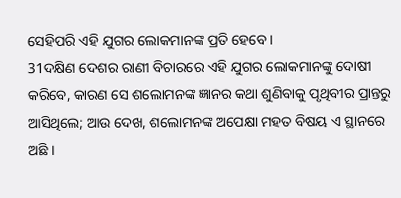ସେହିପରି ଏହି ଯୁଗର ଲୋକମାନଙ୍କ ପ୍ରତି ହେବେ ।
31ଦକ୍ଷିଣ ଦେଶର ରାଣୀ ବିଚାରରେ ଏହି ଯୁଗର ଲୋକମାନଙ୍କୁ ଦୋଷୀ କରିବେ, କାରଣ ସେ ଶଲୋମନଙ୍କ ଜ୍ଞାନର କଥା ଶୁଣିବାକୁ ପୃଥିବୀର ପ୍ରାନ୍ତରୁ ଆସିଥିଲେ; ଆଉ ଦେଖ, ଶଲୋମନଙ୍କ ଅପେକ୍ଷା ମହତ ବିଷୟ ଏ ସ୍ଥାନରେ ଅଛି ।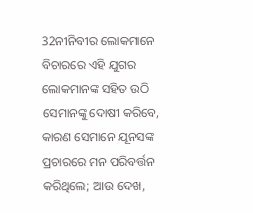32ନୀନିବୀର ଲୋକମାନେ ବିଚାରରେ ଏହି ଯୁଗର ଲୋକମାନଙ୍କ ସହିତ ଉଠି ସେମାନଙ୍କୁ ଦୋଷୀ କରିବେ, କାରଣ ସେମାନେ ଯୂନସଙ୍କ ପ୍ରଚାରରେ ମନ ପରିବର୍ତ୍ତନ କରିଥିଲେ; ଆଉ ଦେଖ,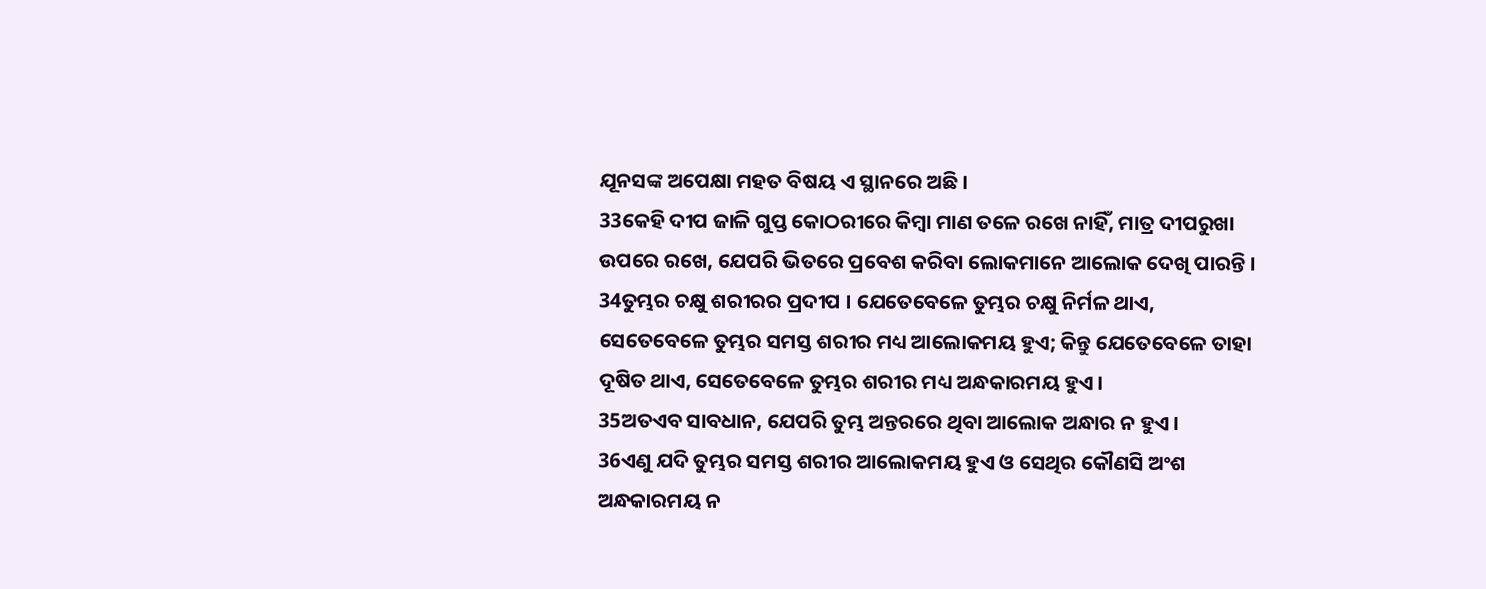ଯୂନସଙ୍କ ଅପେକ୍ଷା ମହତ ବିଷୟ ଏ ସ୍ଥାନରେ ଅଛି ।
33କେହି ଦୀପ ଜାଳି ଗୁପ୍ତ କୋଠରୀରେ କିମ୍ବା ମାଣ ତଳେ ରଖେ ନାହିଁ, ମାତ୍ର ଦୀପରୁଖା ଉପରେ ରଖେ, ଯେପରି ଭିତରେ ପ୍ରବେଶ କରିବା ଲୋକମାନେ ଆଲୋକ ଦେଖି ପାରନ୍ତି ।
34ତୁମ୍ଭର ଚକ୍ଷୁ ଶରୀରର ପ୍ରଦୀପ । ଯେତେବେଳେ ତୁମ୍ଭର ଚକ୍ଷୁ ନିର୍ମଳ ଥାଏ, ସେତେବେଳେ ତୁମ୍ଭର ସମସ୍ତ ଶରୀର ମଧ୍ୟ ଆଲୋକମୟ ହୁଏ; କିନ୍ତୁ ଯେତେବେଳେ ତାହା ଦୂଷିତ ଥାଏ, ସେତେବେଳେ ତୁମ୍ଭର ଶରୀର ମଧ୍ୟ ଅନ୍ଧକାରମୟ ହୁଏ ।
35ଅତଏବ ସାବଧାନ, ଯେପରି ତୁମ୍ଭ ଅନ୍ତରରେ ଥିବା ଆଲୋକ ଅନ୍ଧାର ନ ହୁଏ ।
36ଏଣୁ ଯଦି ତୁମ୍ଭର ସମସ୍ତ ଶରୀର ଆଲୋକମୟ ହୁଏ ଓ ସେଥିର କୌଣସି ଅଂଶ ଅନ୍ଧକାରମୟ ନ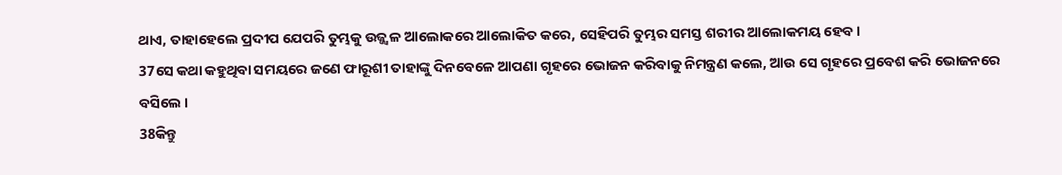ଥାଏ, ତାହାହେଲେ ପ୍ରଦୀପ ଯେପରି ତୁମ୍ଭକୁ ଉଜ୍ଜ୍ୱଳ ଆଲୋକରେ ଆଲୋକିତ କରେ, ସେହିପରି ତୁମ୍ଭର ସମସ୍ତ ଶରୀର ଆଲୋକମୟ ହେବ ।
37ସେ କଥା କହୁଥିବା ସମୟରେ ଜଣେ ଫାରୂଶୀ ତାହାଙ୍କୁ ଦିନବେଳେ ଆପଣା ଗୃହରେ ଭୋଜନ କରିବାକୁ ନିମନ୍ତ୍ରଣ କଲେ, ଆଉ ସେ ଗୃହରେ ପ୍ରବେଶ କରି ଭୋଜନରେ ବସିଲେ ।
38କିନ୍ତୁ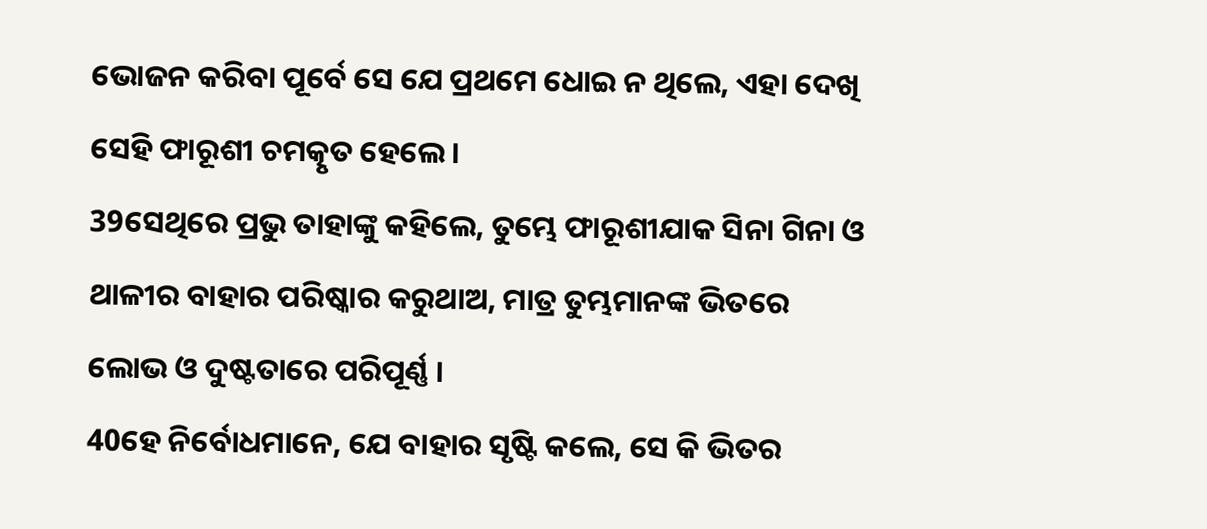ଭୋଜନ କରିବା ପୂର୍ବେ ସେ ଯେ ପ୍ରଥମେ ଧୋଇ ନ ଥିଲେ, ଏହା ଦେଖି ସେହି ଫାରୂଶୀ ଚମତ୍କୃତ ହେଲେ ।
39ସେଥିରେ ପ୍ରଭୁ ତାହାଙ୍କୁ କହିଲେ, ତୁମ୍ଭେ ଫାରୂଶୀଯାକ ସିନା ଗିନା ଓ ଥାଳୀର ବାହାର ପରିଷ୍କାର କରୁଥାଅ, ମାତ୍ର ତୁମ୍ଭମାନଙ୍କ ଭିତରେ ଲୋଭ ଓ ଦୁଷ୍ଟତାରେ ପରିପୂର୍ଣ୍ଣ ।
40ହେ ନିର୍ବୋଧମାନେ, ଯେ ବାହାର ସୃଷ୍ଟି କଲେ, ସେ କି ଭିତର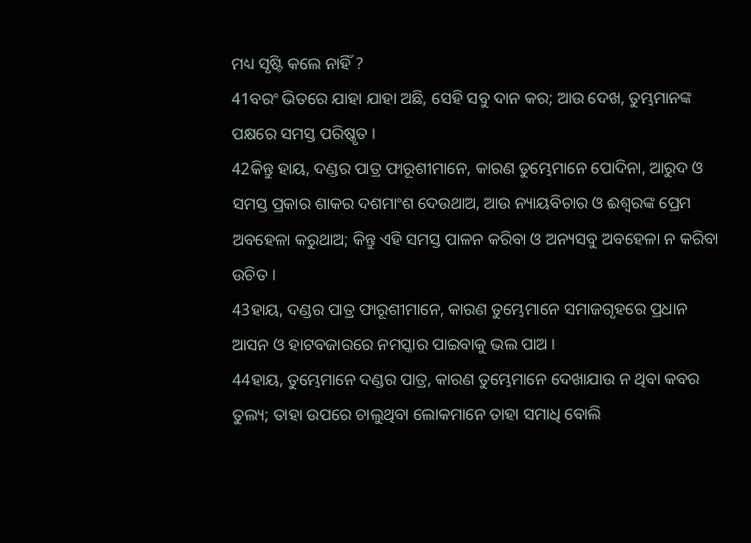ମଧ୍ୟ ସୃଷ୍ଟି କଲେ ନାହିଁ ?
41ବରଂ ଭିତରେ ଯାହା ଯାହା ଅଛି, ସେହି ସବୁ ଦାନ କର; ଆଉ ଦେଖ, ତୁମ୍ଭମାନଙ୍କ ପକ୍ଷରେ ସମସ୍ତ ପରିଷ୍କୃତ ।
42କିନ୍ତୁ ହାୟ, ଦଣ୍ଡର ପାତ୍ର ଫାରୂଶୀମାନେ, କାରଣ ତୁମ୍ଭେମାନେ ପୋଦିନା, ଆରୁଦ ଓ ସମସ୍ତ ପ୍ରକାର ଶାକର ଦଶମାଂଶ ଦେଉଥାଅ, ଆଉ ନ୍ୟାୟବିଚାର ଓ ଈଶ୍ୱରଙ୍କ ପ୍ରେମ ଅବହେଳା କରୁଥାଅ; କିନ୍ତୁ ଏହି ସମସ୍ତ ପାଳନ କରିବା ଓ ଅନ୍ୟସବୁ ଅବହେଳା ନ କରିବା ଉଚିତ ।
43ହାୟ, ଦଣ୍ଡର ପାତ୍ର ଫାରୂଶୀମାନେ, କାରଣ ତୁମ୍ଭେମାନେ ସମାଜଗୃହରେ ପ୍ରଧାନ ଆସନ ଓ ହାଟବଜାରରେ ନମସ୍କାର ପାଇବାକୁ ଭଲ ପାଅ ।
44ହାୟ, ତୁମ୍ଭେମାନେ ଦଣ୍ଡର ପାତ୍ର, କାରଣ ତୁମ୍ଭେମାନେ ଦେଖାଯାଉ ନ ଥିବା କବର ତୁଲ୍ୟ; ତାହା ଉପରେ ଚାଲୁଥିବା ଲୋକମାନେ ତାହା ସମାଧି ବୋଲି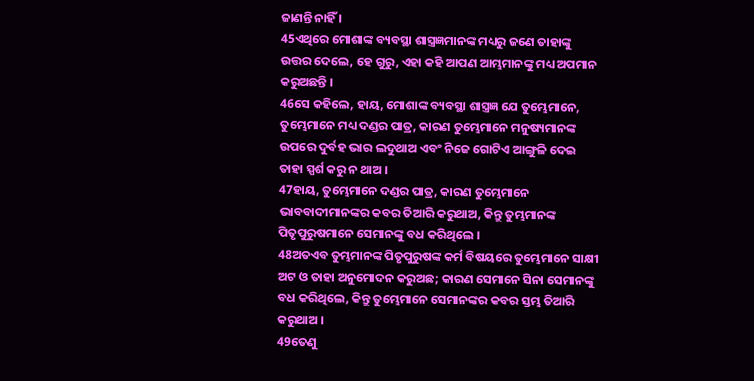ଜାଣନ୍ତି ନାହିଁ ।
45ଏଥିରେ ମୋଶାଙ୍କ ବ୍ୟବସ୍ଥା ଶାସ୍ତ୍ରଜ୍ଞମାନଙ୍କ ମଧ୍ୟରୁ ଜଣେ ତାହାଙ୍କୁ ଉତ୍ତର ଦେଲେ, ହେ ଗୁରୁ, ଏହା କହି ଆପଣ ଆମ୍ଭମାନଙ୍କୁ ମଧ୍ୟ ଅପମାନ କରୁଅଛନ୍ତି ।
46ସେ କହିଲେ, ହାୟ, ମୋଶାଙ୍କ ବ୍ୟବସ୍ଥା ଶାସ୍ତ୍ରଜ୍ଞ ଯେ ତୁମ୍ଭେମାନେ, ତୁମ୍ଭେମାନେ ମଧ୍ୟ ଦଣ୍ଡର ପାତ୍ର, କାରଣ ତୁମ୍ଭେମାନେ ମନୁଷ୍ୟମାନଙ୍କ ଉପରେ ଦୁର୍ବହ ଭାର ଲଦୁଥାଅ ଏବଂ ନିଜେ ଗୋଟିଏ ଆଙ୍ଗୁଳି ଦେଇ ତାହା ସ୍ପର୍ଶ କରୁ ନ ଥାଅ ।
47ହାୟ, ତୁମ୍ଭେମାନେ ଦଣ୍ଡର ପାତ୍ର, କାରଣ ତୁମ୍ଭେମାନେ ଭାବବାଦୀମାନଙ୍କର କବର ତିଆରି କରୁଥାଅ, କିନ୍ତୁ ତୁମ୍ଭମାନଙ୍କ ପିତୃପୁରୁଷମାନେ ସେମାନଙ୍କୁ ବଧ କରିଥିଲେ ।
48ଅତଏବ ତୁମ୍ଭମାନଙ୍କ ପିତୃପୁରୁଷଙ୍କ କର୍ମ ବିଷୟରେ ତୁମ୍ଭେମାନେ ସାକ୍ଷୀ ଅଟ ଓ ତାହା ଅନୁମୋଦନ କରୁଅଛ; କାରଣ ସେମାନେ ସିନା ସେମାନଙ୍କୁ ବଧ କରିଥିଲେ, କିନ୍ତୁ ତୁମ୍ଭେମାନେ ସେମାନଙ୍କର କବର ସ୍ତମ୍ଭ ତିଆରି କରୁଥାଅ ।
49ତେଣୁ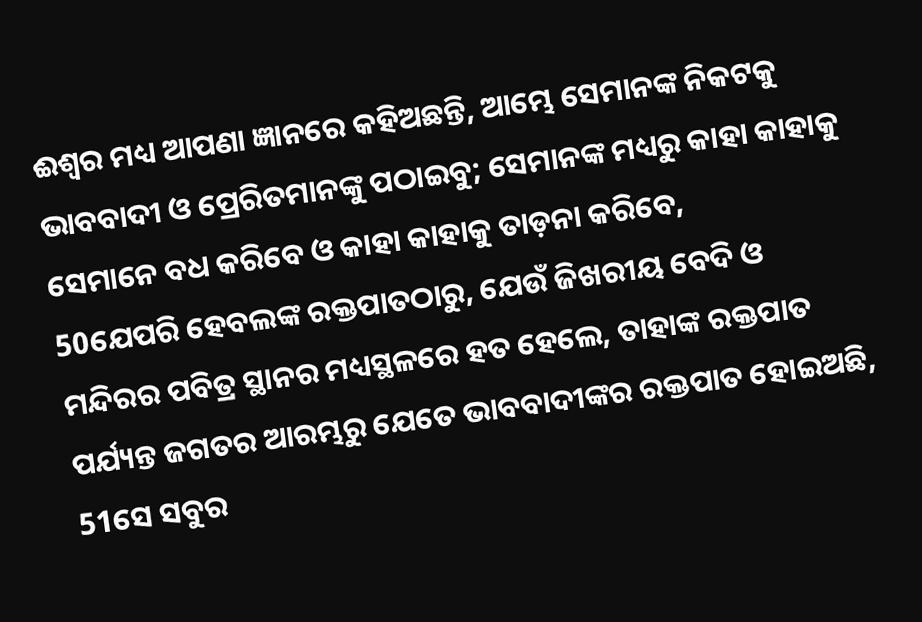ଈଶ୍ୱର ମଧ୍ୟ ଆପଣା ଜ୍ଞାନରେ କହିଅଛନ୍ତି, ଆମ୍ଭେ ସେମାନଙ୍କ ନିକଟକୁ ଭାବବାଦୀ ଓ ପ୍ରେରିତମାନଙ୍କୁ ପଠାଇବୁ; ସେମାନଙ୍କ ମଧ୍ୟରୁ କାହା କାହାକୁ ସେମାନେ ବଧ କରିବେ ଓ କାହା କାହାକୁ ତାଡ଼ନା କରିବେ,
50ଯେପରି ହେବଲଙ୍କ ରକ୍ତପାତଠାରୁ, ଯେଉଁ ଜିଖରୀୟ ବେଦି ଓ ମନ୍ଦିରର ପବିତ୍ର ସ୍ଥାନର ମଧ୍ୟସ୍ଥଳରେ ହତ ହେଲେ, ତାହାଙ୍କ ରକ୍ତପାତ ପର୍ଯ୍ୟନ୍ତ ଜଗତର ଆରମ୍ଭରୁ ଯେତେ ଭାବବାଦୀଙ୍କର ରକ୍ତପାତ ହୋଇଅଛି,
51ସେ ସବୁର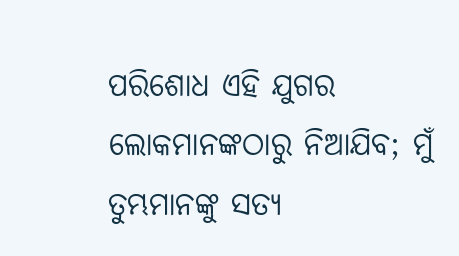ପରିଶୋଧ ଏହି ଯୁଗର ଲୋକମାନଙ୍କଠାରୁ ନିଆଯିବ; ମୁଁ ତୁମ୍ଭମାନଙ୍କୁ ସତ୍ୟ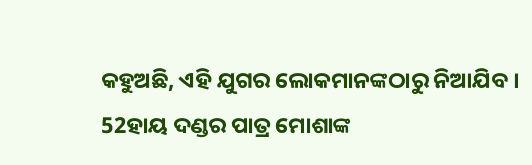କହୁଅଛି, ଏହି ଯୁଗର ଲୋକମାନଙ୍କଠାରୁ ନିଆଯିବ ।
52ହାୟ ଦଣ୍ଡର ପାତ୍ର ମୋଶାଙ୍କ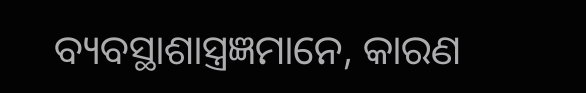ବ୍ୟବସ୍ଥାଶାସ୍ତ୍ରଜ୍ଞମାନେ, କାରଣ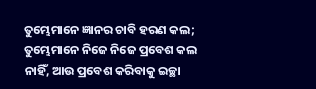ତୁମ୍ଭେମାନେ ଜ୍ଞାନର ଚାବି ହରଣ କଲ; ତୁମ୍ଭେମାନେ ନିଜେ ନିଜେ ପ୍ରବେଶ କଲ ନାହିଁ, ଆଉ ପ୍ରବେଶ କରିବାକୁ ଇଚ୍ଛା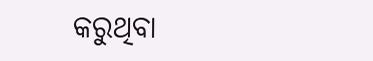କରୁଥିବା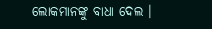ଲୋକମାନଙ୍କୁ ବାଧା ଦେଲ ।